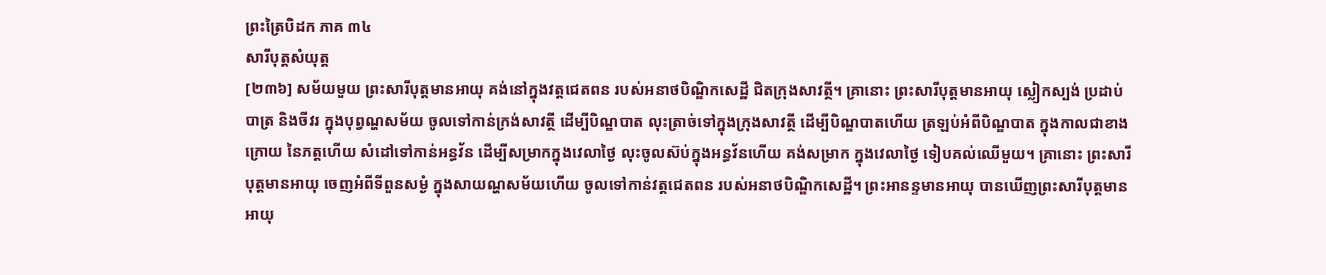ព្រះត្រៃបិដក ភាគ ៣៤
សារីបុត្តសំយុត្ត
[២៣៦] សម័យមួយ ព្រះសារីបុត្តមានអាយុ គង់នៅក្នុងវត្តជេតពន របស់អនាថបិណ្ឌិកសេដ្ឋី ជិតក្រុងសាវត្ថី។ គ្រានោះ ព្រះសារីបុត្តមានអាយុ ស្លៀកស្បង់ ប្រដាប់បាត្រ និងចីវរ ក្នុងបុព្វណ្ហសម័យ ចូលទៅកាន់ក្រង់សាវត្ថី ដើម្បីបិណ្ឌបាត លុះត្រាច់ទៅក្នុងក្រុងសាវត្ថី ដើម្បីបិណ្ឌបាតហើយ ត្រឡប់អំពីបិណ្ឌបាត ក្នុងកាលជាខាងក្រោយ នៃភត្តហើយ សំដៅទៅកាន់អន្ធវ័ន ដើម្បីសម្រាកក្នុងវេលាថ្ងៃ លុះចូលស៊ប់ក្នុងអន្ធវ័នហើយ គង់សម្រាក ក្នុងវេលាថ្ងៃ ទៀបគល់ឈើមួយ។ គ្រានោះ ព្រះសារីបុត្តមានអាយុ ចេញអំពីទីពួនសម្ងំ ក្នុងសាយណ្ហសម័យហើយ ចូលទៅកាន់វត្តជេតពន របស់អនាថបិណ្ឌិកសេដ្ឋី។ ព្រះអានន្ទមានអាយុ បានឃើញព្រះសារីបុត្តមានអាយុ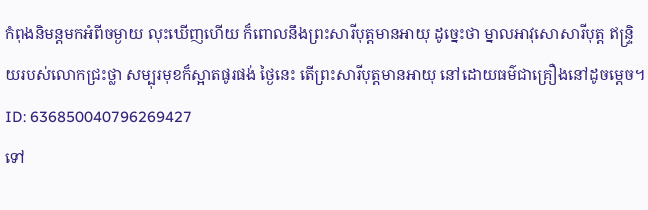កំពុងនិមន្តមកអំពីចម្ងាយ លុះឃើញហើយ ក៏ពោលនឹងព្រះសារីបុត្តមានអាយុ ដូច្នេះថា ម្នាលអាវុសោសារីបុត្ត ឥន្ទ្រិយរបស់លោកជ្រះថ្លា សម្បុរមុខក៏ស្អាតផូរផង់ ថ្ងៃនេះ តើព្រះសារីបុត្តមានអាយុ នៅដោយធម៌ជាគ្រឿងនៅដូចម្តេច។
ID: 636850040796269427
ទៅ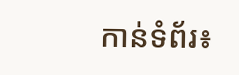កាន់ទំព័រ៖